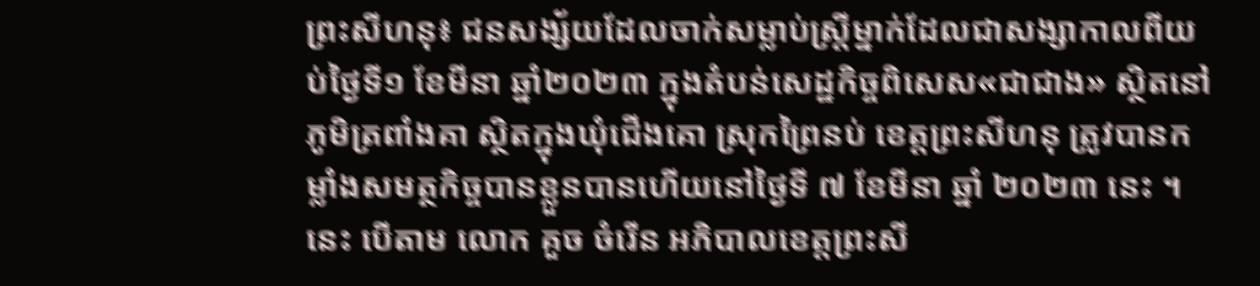ព្រះសីហនុ៖ ជនសង្ស័យដែលចាក់សម្លាប់ស្ត្រីម្នាក់ដែលជាសង្សាកាលពីយប់ថ្ងៃទី១ ខែមីនា ឆ្នាំ២០២៣ ក្នុងតំបន់សេដ្ឋកិច្ចពិសេស«ជាជាង» ស្ថិតនៅភូមិត្រពាំងគា ស្ថិតក្នុងឃុំជើងគោ ស្រុកព្រៃនប់ ខេត្តព្រះសីហនុ ត្រូវបានកម្លាំងសមត្ថកិច្ចបានខ្លួនបានហើយនៅថ្ងៃទី ៧ ខែមីនា ឆ្នាំ ២០២៣ នេះ ។ នេះ បើតាម លោក គួច ចំរើន អភិបាលខេត្តព្រះសី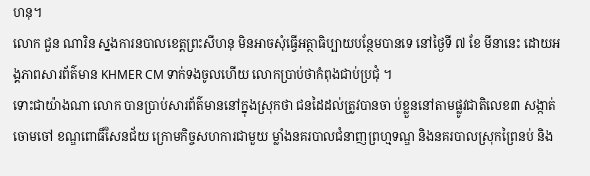ហនុ។
លោក ជួន ណារិន ស្នងការនបាលខេត្តព្រះសីហនុ មិនអាចសុំធ្វើអត្ថាធិប្បាយបន្ថែមបានទេ នៅថ្ងៃទី ៧ ខែ មីនានេះ ដោយអង្គភាពសារព័ត៌មាន KHMER CM ទាក់ទងចូលហើយ លោកប្រាប់ថាកំពុងជាប់ប្រជុំ ។
ទោះជាយ៉ាងណា លោក បានប្រាប់សារព័ត៌មាននៅក្នុងស្រុកថា ជនដៃដល់ត្រូវបានចា ប់ខ្លួននៅតាមផ្លូវជាតិលេខ៣ សង្កាត់ចោមចៅ ខណ្ឌពោធិ៍សែនជ័យ ក្រោមកិច្ចសហការជាមួយ ម្លាំងនគរបាលជំនាញព្រហ្មទណ្ឌ និងនគរបាលស្រុកព្រៃនប់ និង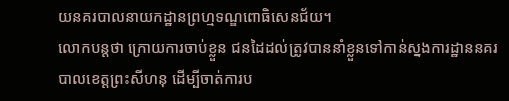យនគរបាលនាយកដ្ឋានព្រហ្មទណ្ឌពោធិសេនជ័យ។
លោកបន្តថា ក្រោយការចាប់ខ្លួន ជនដៃដល់ត្រូវបាននាំខ្លួនទៅកាន់ស្នងការដ្ឋាននគរបាលខេត្តព្រះសីហនុ ដើម្បីចាត់ការប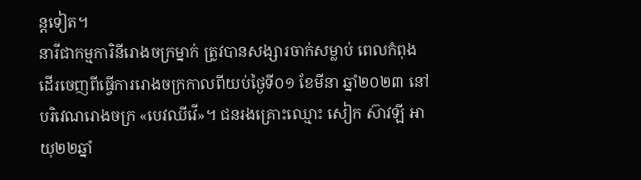ន្តទៀត។
នារីជាកម្មការិនីរោងចក្រម្នាក់ ត្រូវបានសង្សារចាក់សម្លាប់ ពេលកំពុងដើរចេញពីធ្វើការរោងចក្រកាលពីយប់ថ្ងៃទី០១ ខែមីនា ឆ្នាំ២០២៣ នៅបរិវេណរោងចក្រ «បេវឈីវើ»។ ជនរងគ្រោះឈ្មោះ សៀក ស៊ាវឡី អាយុ២២ឆ្នាំ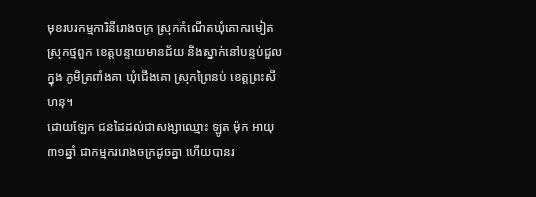មុខរបរកម្មការិនីរោងចក្រ ស្រុកកំណើតឃុំគោករមៀត ស្រុកថ្មពួក ខេត្តបន្ទាយមានជ័យ និងស្នាក់នៅបន្ទប់ជួលក្នុង ភូមិត្រពាំងគា ឃុំជើងគោ ស្រុកព្រៃនប់ ខេត្តព្រះសីហនុ។
ដោយឡែក ជនដៃដល់ជាសង្សាឈ្មោះ ឡូត ម៉ុក អាយុ៣១ឆ្នាំ ជាកម្មកររោងចក្រដូចគ្នា ហើយបានរ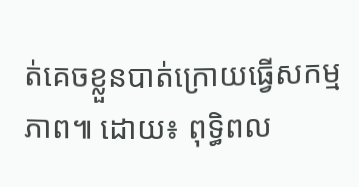ត់គេចខ្លួនបាត់ក្រោយធ្វើសកម្មភាព៕ ដោយ៖ ពុទ្ធិពល